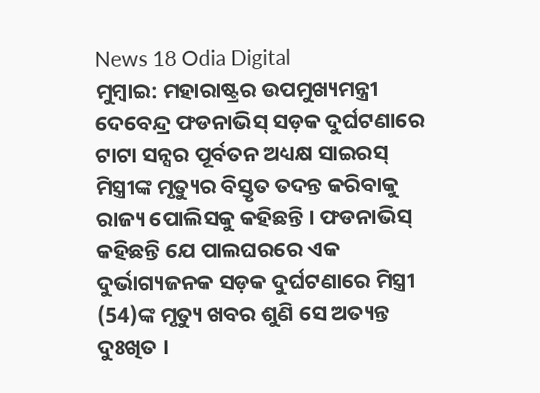News 18 Odia Digital
ମୁମ୍ବାଇ: ମହାରାଷ୍ଟ୍ରର ଉପମୁଖ୍ୟମନ୍ତ୍ରୀ ଦେବେନ୍ଦ୍ର ଫଡନାଭିସ୍ ସଡ଼କ ଦୁର୍ଘଟଣାରେ ଟାଟା ସନ୍ସର ପୂର୍ବତନ ଅଧ୍ୟକ୍ଷ ସାଇରସ୍ ମିସ୍ତ୍ରୀଙ୍କ ମୃତ୍ୟୁର ବିସ୍ତୃତ ତଦନ୍ତ କରିବାକୁ ରାଜ୍ୟ ପୋଲିସକୁ କହିଛନ୍ତି । ଫଡନାଭିସ୍ କହିଛନ୍ତି ଯେ ପାଲଘରରେ ଏକ ଦୁର୍ଭାଗ୍ୟଜନକ ସଡ଼କ ଦୁର୍ଘଟଣାରେ ମିସ୍ତ୍ରୀ (54)ଙ୍କ ମୃତ୍ୟୁ ଖବର ଶୁଣି ସେ ଅତ୍ୟନ୍ତ ଦୁଃଖିତ ।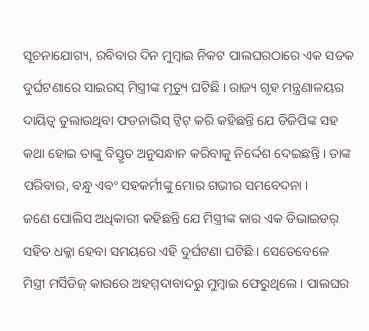ସୂଚନାଯୋଗ୍ୟ, ରବିବାର ଦିନ ମୁମ୍ବାଇ ନିକଟ ପାଲଘରଠାରେ ଏକ ସଡକ ଦୁର୍ଘଟଣାରେ ସାଇରସ୍ ମିସ୍ତ୍ରୀଙ୍କ ମୃତ୍ୟୁ ଘଟିଛି । ରାଜ୍ୟ ଗୃହ ମନ୍ତ୍ରଣାଳୟର ଦାୟିତ୍ୱ ତୁଲାଉଥିବା ଫଡନାଭିସ୍ ଟ୍ୱିଟ୍ କରି କହିଛନ୍ତି ଯେ ଡିଜିପିଙ୍କ ସହ କଥା ହୋଇ ତାଙ୍କୁ ବିସ୍ତୃତ ଅନୁସନ୍ଧାନ କରିବାକୁ ନିର୍ଦ୍ଦେଶ ଦେଇଛନ୍ତି । ତାଙ୍କ ପରିବାର, ବନ୍ଧୁ ଏବଂ ସହକର୍ମୀଙ୍କୁ ମୋର ଗଭୀର ସମବେଦନା ।
ଜଣେ ପୋଲିସ ଅଧିକାରୀ କହିଛନ୍ତି ଯେ ମିସ୍ତ୍ରୀଙ୍କ କାର ଏକ ଡିଭାଇଡର୍ ସହିତ ଧକ୍କା ହେବା ସମୟରେ ଏହି ଦୁର୍ଘଟଣା ଘଟିଛି । ସେତେବେଳେ ମିସ୍ତ୍ରୀ ମର୍ସିଡିଜ୍ କାରରେ ଅହମ୍ମଦାବାଦରୁ ମୁମ୍ବାଇ ଫେରୁଥିଲେ । ପାଲଘର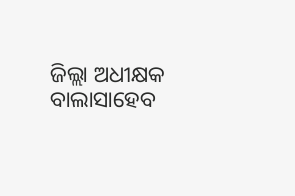ଜିଲ୍ଲା ଅଧୀକ୍ଷକ ବାଲାସାହେବ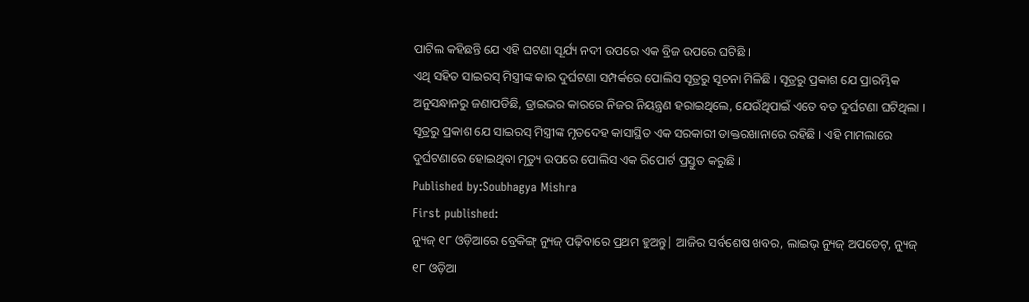ପାଟିଲ କହିଛନ୍ତି ଯେ ଏହି ଘଟଣା ସୂର୍ଯ୍ୟ ନଦୀ ଉପରେ ଏକ ବ୍ରିଜ ଉପରେ ଘଟିଛି ।
ଏଥି ସହିତ ସାଇରସ୍ ମିସ୍ତ୍ରୀଙ୍କ କାର ଦୁର୍ଘଟଣା ସମ୍ପର୍କରେ ପୋଲିସ ସୂତ୍ରରୁ ସୂଚନା ମିଳିଛି । ସୂତ୍ରରୁ ପ୍ରକାଶ ଯେ ପ୍ରାରମ୍ଭିକ ଅନୁସନ୍ଧାନରୁ ଜଣାପଡିଛି, ଡ୍ରାଇଭର କାରରେ ନିଜର ନିୟନ୍ତ୍ରଣ ହରାଇଥିଲେ, ଯେଉଁଥିପାଇଁ ଏତେ ବଡ ଦୁର୍ଘଟଣା ଘଟିଥିଲା । ସୂତ୍ରରୁ ପ୍ରକାଶ ଯେ ସାଇରସ୍ ମିସ୍ତ୍ରୀଙ୍କ ମୃତଦେହ କାସାସ୍ଥିତ ଏକ ସରକାରୀ ଡାକ୍ତରଖାନାରେ ରହିଛି । ଏହି ମାମଲାରେ ଦୁର୍ଘଟଣାରେ ହୋଇଥିବା ମୃତ୍ୟୁ ଉପରେ ପୋଲିସ ଏକ ରିପୋର୍ଟ ପ୍ରସ୍ତୁତ କରୁଛି ।
Published by:Soubhagya Mishra
First published:
ନ୍ୟୁଜ୍ ୧୮ ଓଡ଼ିଆରେ ବ୍ରେକିଙ୍ଗ୍ ନ୍ୟୁଜ୍ ପଢ଼ିବାରେ ପ୍ରଥମ ହୁଅନ୍ତୁ| ଆଜିର ସର୍ବଶେଷ ଖବର, ଲାଇଭ୍ ନ୍ୟୁଜ୍ ଅପଡେଟ୍, ନ୍ୟୁଜ୍ ୧୮ ଓଡ଼ିଆ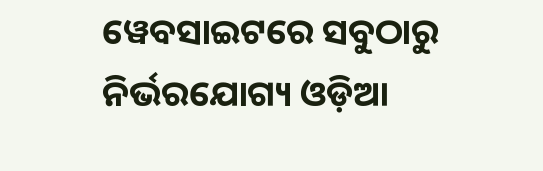ୱେବସାଇଟରେ ସବୁଠାରୁ ନିର୍ଭରଯୋଗ୍ୟ ଓଡ଼ିଆ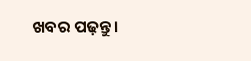ଖବର ପଢ଼ନ୍ତୁ ।